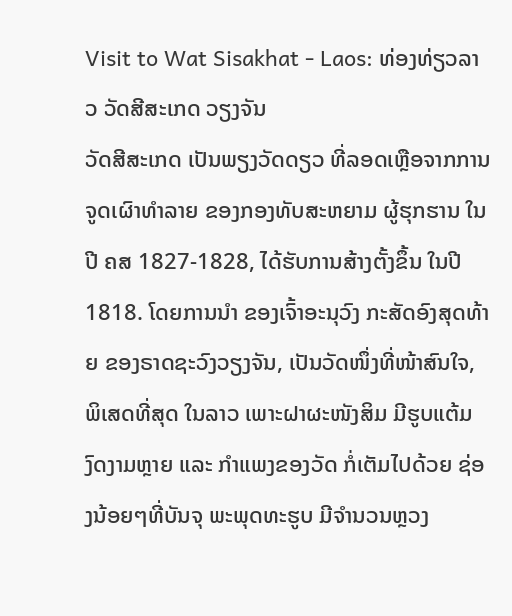Visit to Wat Sisakhat - Laos: ທ່ອງທ່ຽວລາວ ວັດສີສະເກດ ວຽງຈັນ
ວັດສີສະເກດ ເປັນພຽງວັດດຽວ ທີ່ລອດເຫຼືອຈາກການ ຈູດເຜົາທຳລາຍ ຂອງກອງທັບສະຫຍາມ ຜູ້ຮຸກຮານ ໃນປີ ຄສ 1827-1828, ໄດ້ຮັບການສ້າງຕັ້ງຂຶ້ນ ໃນປີ 1818. ໂດຍການນຳ ຂອງເຈົ້າອະນຸວົງ ກະສັດອົງສຸດທ້າຍ ຂອງຣາດຊະວົງວຽງຈັນ, ເປັນວັດໜຶ່ງທີ່ໜ້າສົນໃຈ, ພິເສດທີ່ສຸດ ໃນລາວ ເພາະຝາຜະໜັງສິມ ມີຮູບແຕ້ມງົດງາມຫຼາຍ ແລະ ກຳແພງຂອງວັດ ກໍ່ເຕັມໄປດ້ວຍ ຊ່ອງນ້ອຍໆທີ່ບັນຈຸ ພະພຸດທະຮູບ ມີຈຳນວນຫຼວງ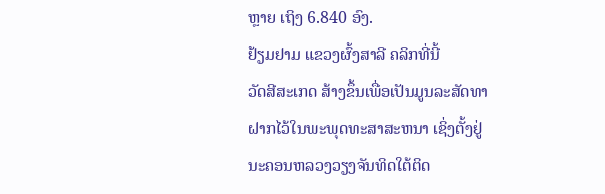ຫຼາຍ ເຖິງ 6.840 ອົງ.
ຢ້ຽມຢາມ ແຂວງຜົ້ງສາລີ ຄລິກທີ່ນີ້
ວັດສີສະເກດ ສ້າງຂຶ້ນເພື່ອເປັນມູນລະສັດທາຝາກໄວ້ໃນພະພຸດທະສາສະຫນາ ເຊິ່ງຕັ້ງຢູ່ນະຄອນຫລວງວຽງຈັນທິດໃຕ້ຕິດ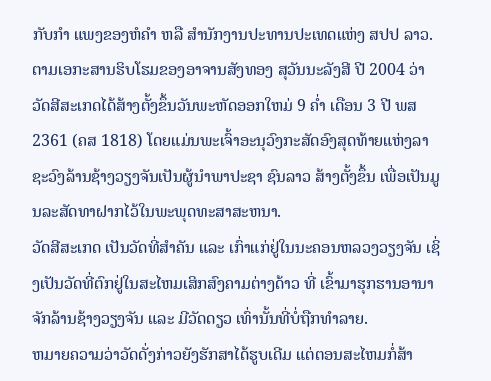ກັບກຳ ແພງຂອງຫໍຄຳ ຫລື ສຳນັກງານປະທານປະເທດແຫ່ງ ສປປ ລາວ. ຕາມເອກະສານຮິບໂຮມຂອງອາຈານສັງທອງ ສຸວັນນະລັງສີ ປີ 2004 ວ່າ ວັດສີສະເກດໄດ້ສ້າງຕັ້ງຂຶ້ນວັນພະຫັດອອກໃຫມ່ 9 ຄ່ຳ ເດືອນ 3 ປີ ພສ 2361 (ຄສ 1818) ໂດຍແມ່ນພະເຈົ້າອະນຸວົງກະສັດອົງສຸດທ້າຍແຫ່ງລາຊະວົງລ້ານຊ້າງວຽງຈັນເປັນຜູ້ນຳພາປະຊາ ຊົນລາວ ສ້າງຕັ້ງຂຶ້ນ ເພື່ອເປັນມູນລະສັດທາຝາກໄວ້ໃນພະພຸດທະສາສະຫນາ.
ວັດສີສະເກດ ເປັນວັດທີ່ສຳຄັນ ແລະ ເກົ່າແກ່ຢູ່ໃນນະຄອນຫລວງວຽງຈັນ ເຊິ່ງເປັນວັດທີ່ຕົກຢູ່ໃນສະໄຫມເສິກສົງຄາມຕ່າງດ້າວ ທີ່ ເຂົ້າມາຮຸກຮານອານາຈັກລ້ານຊ້າງວຽງຈັນ ແລະ ມີວັດດຽວ ເທົ່ານັ້ນທີ່ບໍ່ຖືກທຳລາຍ.
ຫມາຍຄວາມວ່າວັດດັ່ງກ່າວຍັງຮັກສາໄດ້ຮູບເດີມ ແຕ່ຕອນສະໄຫມກໍ່ສ້າ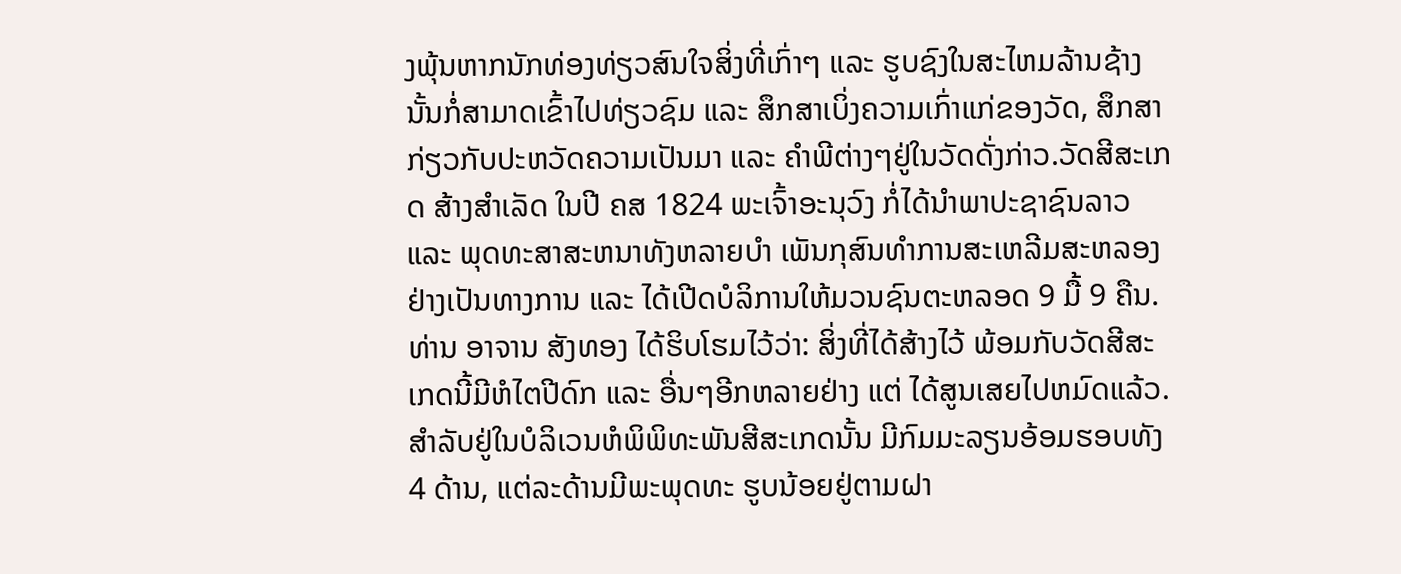ງພຸ້ນຫາກນັກທ່ອງທ່ຽວສົນໃຈສິ່ງທີ່ເກົ່າໆ ແລະ ຮູບຊົງໃນສະໄຫມລ້ານຊ້າງ ນັ້ນກໍ່ສາມາດເຂົ້າໄປທ່ຽວຊົມ ແລະ ສຶກສາເບິ່ງຄວາມເກົ່າແກ່ຂອງວັດ, ສຶກສາກ່ຽວກັບປະຫວັດຄວາມເປັນມາ ແລະ ຄຳພີຕ່າງໆຢູ່ໃນວັດດັ່ງກ່າວ.ວັດສີສະເກດ ສ້າງສຳເລັດ ໃນປີ ຄສ 1824 ພະເຈົ້າອະນຸວົງ ກໍ່ໄດ້ນຳພາປະຊາຊົນລາວ ແລະ ພຸດທະສາສະຫນາທັງຫລາຍບຳ ເພັນກຸສົນທຳການສະເຫລີມສະຫລອງຢ່າງເປັນທາງການ ແລະ ໄດ້ເປີດບໍລິການໃຫ້ມວນຊົນຕະຫລອດ 9 ມື້ 9 ຄືນ. ທ່ານ ອາຈານ ສັງທອງ ໄດ້ຮິບໂຮມໄວ້ວ່າ: ສິ່ງທີ່ໄດ້ສ້າງໄວ້ ພ້ອມກັບວັດສີສະເກດນີ້ມີຫໍໄຕປີດົກ ແລະ ອື່ນໆອີກຫລາຍຢ່າງ ແຕ່ ໄດ້ສູນເສຍໄປຫມົດແລ້ວ. ສຳລັບຢູ່ໃນບໍລິເວນຫໍພິພິທະພັນສີສະເກດນັ້ນ ມີກົມມະລຽນອ້ອມຮອບທັງ 4 ດ້ານ, ແຕ່ລະດ້ານມີພະພຸດທະ ຮູບນ້ອຍຢູ່ຕາມຝາ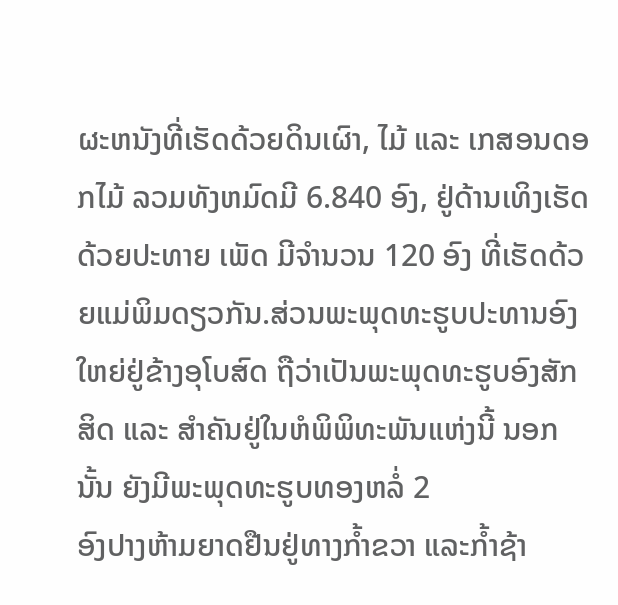ຜະຫນັງທີ່ເຮັດດ້ວຍດິນເຜົາ, ໄມ້ ແລະ ເກສອນດອກໄມ້ ລວມທັງຫມົດມີ 6.840 ອົງ, ຢູ່ດ້ານເທິງເຮັດດ້ວຍປະທາຍ ເພັດ ມີຈຳນວນ 120 ອົງ ທີ່ເຮັດດ້ວຍແມ່ພິມດຽວກັນ.ສ່ວນພະພຸດທະຮູບປະທານອົງໃຫຍ່ຢູ່ຂ້າງອຸໂບສົດ ຖືວ່າເປັນພະພຸດທະຮູບອົງສັກສິດ ແລະ ສຳຄັນຢູ່ໃນຫໍພິພິທະພັນແຫ່ງນີ້ ນອກ ນັ້ນ ຍັງມີພະພຸດທະຮູບທອງຫລໍ່ 2
ອົງປາງຫ້າມຍາດຢືນຢູ່ທາງກ້ຳຂວາ ແລະກ້ຳຊ້າ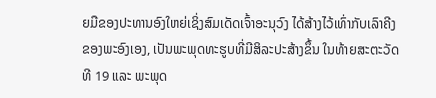ຍມືຂອງປະທານອົງໃຫຍ່ເຊິ່ງສົມເດັດເຈົ້າອະນຸວົງ ໄດ້ສ້າງໄວ້ເທົ່າກັບເລົາຄີງຂອງພະອົງເອງ, ເປັນພະພຸດທະຮູບທີ່ມີສິລະປະສ້າງຂຶ້ນ ໃນທ້າຍສະຕະວັດທີ 19 ແລະ ພະພຸດ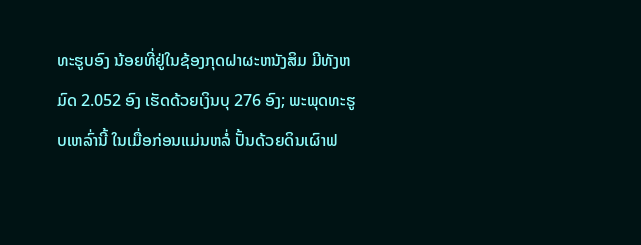ທະຮູບອົງ ນ້ອຍທີ່ຢູ່ໃນຊ້ອງກຸດຝາຜະຫນັງສິມ ມີທັງຫມົດ 2.052 ອົງ ເຮັດດ້ວຍເງິນບຸ 276 ອົງ; ພະພຸດທະຮູບເຫລົ່ານີ້ ໃນເມື່ອກ່ອນແມ່ນຫລໍ່ ປັ້ນດ້ວຍດິນເຜົາຟ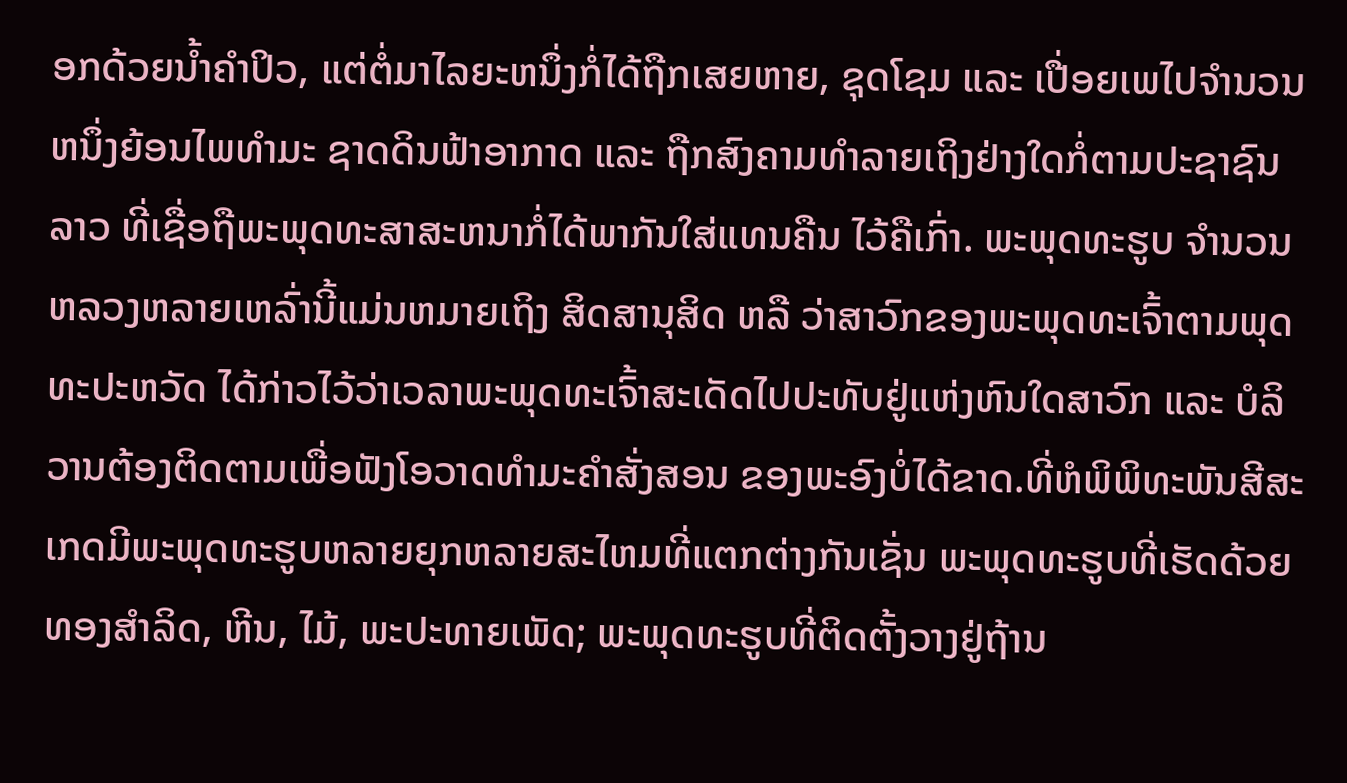ອກດ້ວຍນ້ຳຄຳປິວ, ແຕ່ຕໍ່ມາໄລຍະຫນຶ່ງກໍ່ໄດ້ຖືກເສຍຫາຍ, ຊຸດໂຊມ ແລະ ເປື່ອຍເພໄປຈຳນວນຫນຶ່ງຍ້ອນໄພທຳມະ ຊາດດິນຟ້າອາກາດ ແລະ ຖືກສົງຄາມທຳລາຍເຖິງຢ່າງໃດກໍ່ຕາມປະຊາຊົນລາວ ທີ່ເຊື່ອຖືພະພຸດທະສາສະຫນາກໍ່ໄດ້ພາກັນໃສ່ແທນຄືນ ໄວ້ຄືເກົ່າ. ພະພຸດທະຮູບ ຈຳນວນຫລວງຫລາຍເຫລົ່ານີ້ແມ່ນຫມາຍເຖິງ ສິດສານຸສິດ ຫລື ວ່າສາວົກຂອງພະພຸດທະເຈົ້າຕາມພຸດທະປະຫວັດ ໄດ້ກ່າວໄວ້ວ່າເວລາພະພຸດທະເຈົ້າສະເດັດໄປປະທັບຢູ່ແຫ່ງຫົນໃດສາວົກ ແລະ ບໍລິວານຕ້ອງຕິດຕາມເພື່ອຟັງໂອວາດທຳມະຄຳສັ່ງສອນ ຂອງພະອົງບໍ່ໄດ້ຂາດ.ທີ່ຫໍພິພິທະພັນສີສະເກດມີພະພຸດທະຮູບຫລາຍຍຸກຫລາຍສະໄຫມທີ່ແຕກຕ່າງກັນເຊັ່ນ ພະພຸດທະຮູບທີ່ເຮັດດ້ວຍທອງສຳລິດ, ຫີນ, ໄມ້, ພະປະທາຍເພັດ; ພະພຸດທະຮູບທີ່ຕິດຕັ້ງວາງຢູ່ຖ້ານ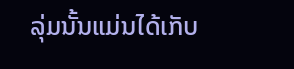ລຸ່ມນັ້ນແມ່ນໄດ້ເກັບ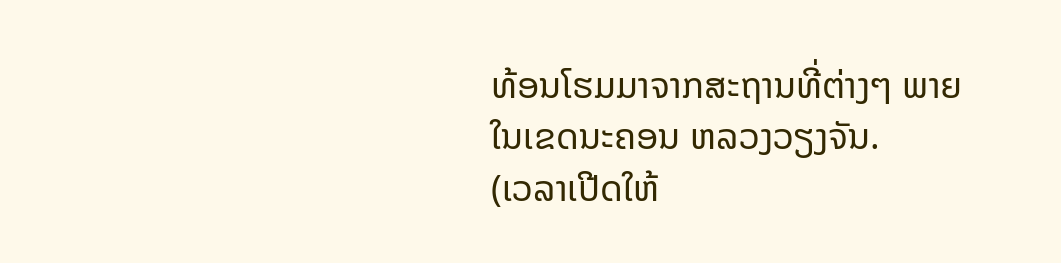ທ້ອນໂຮມມາຈາກສະຖານທີ່ຕ່າງໆ ພາຍໃນເຂດນະຄອນ ຫລວງວຽງຈັນ.
(ເວລາເປີດໃຫ້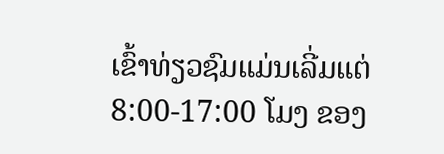ເຂົ້າທ່ຽວຊົມແມ່ນເລີ່ມແຕ່ 8:00-17:00 ໂມງ ຂອງ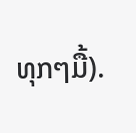ທຸກໆມື້).